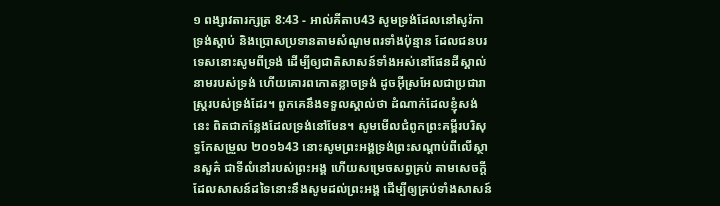១ ពង្សាវតារក្សត្រ 8:43 - អាល់គីតាប43 សូមទ្រង់ដែលនៅសូរ៉កា ទ្រង់ស្តាប់ និងប្រោសប្រទានតាមសំណូមពរទាំងប៉ុន្មាន ដែលជនបរទេសនោះសូមពីទ្រង់ ដើម្បីឲ្យជាតិសាសន៍ទាំងអស់នៅផែនដីស្គាល់នាមរបស់ទ្រង់ ហើយគោរពកោតខ្លាចទ្រង់ ដូចអ៊ីស្រអែលជាប្រជារាស្ត្ររបស់ទ្រង់ដែរ។ ពួកគេនឹងទទួលស្គាល់ថា ដំណាក់ដែលខ្ញុំសង់នេះ ពិតជាកន្លែងដែលទ្រង់នៅមែន។ សូមមើលជំពូកព្រះគម្ពីរបរិសុទ្ធកែសម្រួល ២០១៦43 នោះសូមព្រះអង្គទ្រង់ព្រះសណ្ដាប់ពីលើស្ថានសួគ៌ ជាទីលំនៅរបស់ព្រះអង្គ ហើយសម្រេចសព្វគ្រប់ តាមសេចក្ដីដែលសាសន៍ដទៃនោះនឹងសូមដល់ព្រះអង្គ ដើម្បីឲ្យគ្រប់ទាំងសាសន៍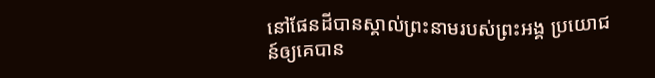នៅផែនដីបានស្គាល់ព្រះនាមរបស់ព្រះអង្គ ប្រយោជន៍ឲ្យគេបាន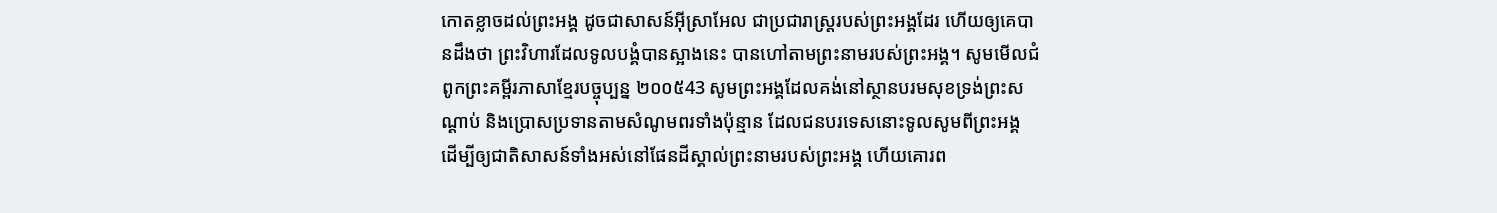កោតខ្លាចដល់ព្រះអង្គ ដូចជាសាសន៍អ៊ីស្រាអែល ជាប្រជារាស្ត្ររបស់ព្រះអង្គដែរ ហើយឲ្យគេបានដឹងថា ព្រះវិហារដែលទូលបង្គំបានស្អាងនេះ បានហៅតាមព្រះនាមរបស់ព្រះអង្គ។ សូមមើលជំពូកព្រះគម្ពីរភាសាខ្មែរបច្ចុប្បន្ន ២០០៥43 សូមព្រះអង្គដែលគង់នៅស្ថានបរមសុខទ្រង់ព្រះសណ្ដាប់ និងប្រោសប្រទានតាមសំណូមពរទាំងប៉ុន្មាន ដែលជនបរទេសនោះទូលសូមពីព្រះអង្គ ដើម្បីឲ្យជាតិសាសន៍ទាំងអស់នៅផែនដីស្គាល់ព្រះនាមរបស់ព្រះអង្គ ហើយគោរព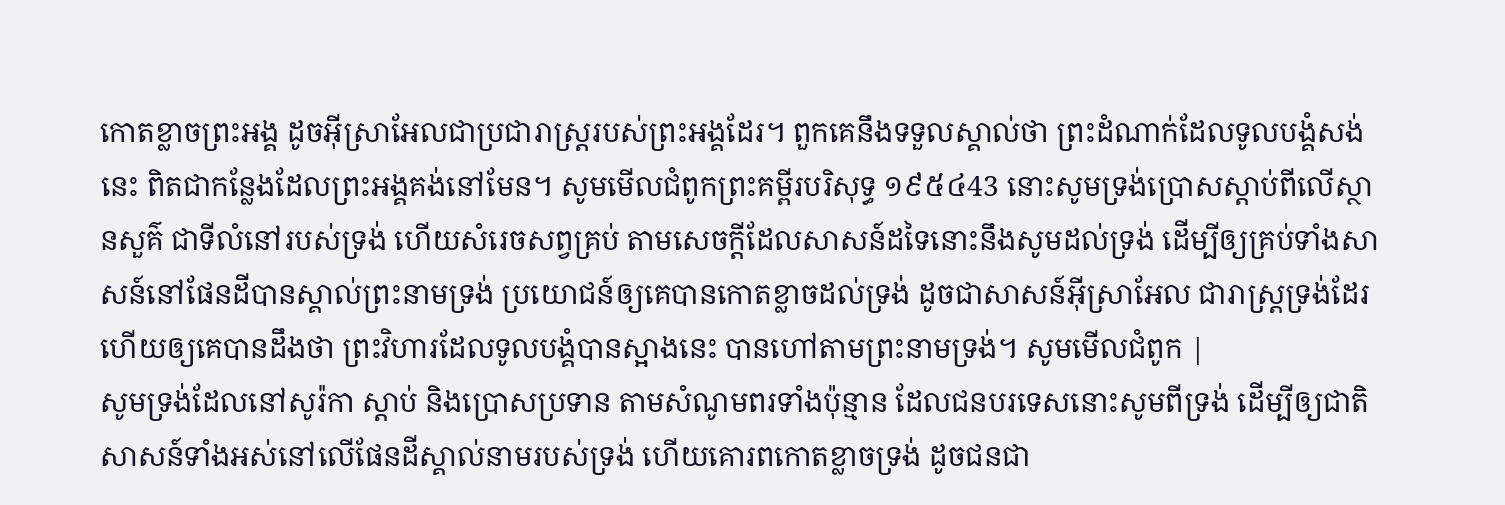កោតខ្លាចព្រះអង្គ ដូចអ៊ីស្រាអែលជាប្រជារាស្ត្ររបស់ព្រះអង្គដែរ។ ពួកគេនឹងទទួលស្គាល់ថា ព្រះដំណាក់ដែលទូលបង្គំសង់នេះ ពិតជាកន្លែងដែលព្រះអង្គគង់នៅមែន។ សូមមើលជំពូកព្រះគម្ពីរបរិសុទ្ធ ១៩៥៤43 នោះសូមទ្រង់ប្រោសស្តាប់ពីលើស្ថានសួគ៌ ជាទីលំនៅរបស់ទ្រង់ ហើយសំរេចសព្វគ្រប់ តាមសេចក្ដីដែលសាសន៍ដទៃនោះនឹងសូមដល់ទ្រង់ ដើម្បីឲ្យគ្រប់ទាំងសាសន៍នៅផែនដីបានស្គាល់ព្រះនាមទ្រង់ ប្រយោជន៍ឲ្យគេបានកោតខ្លាចដល់ទ្រង់ ដូចជាសាសន៍អ៊ីស្រាអែល ជារាស្ត្រទ្រង់ដែរ ហើយឲ្យគេបានដឹងថា ព្រះវិហារដែលទូលបង្គំបានស្អាងនេះ បានហៅតាមព្រះនាមទ្រង់។ សូមមើលជំពូក |
សូមទ្រង់ដែលនៅសូរ៉កា ស្តាប់ និងប្រោសប្រទាន តាមសំណូមពរទាំងប៉ុន្មាន ដែលជនបរទេសនោះសូមពីទ្រង់ ដើម្បីឲ្យជាតិសាសន៍ទាំងអស់នៅលើផែនដីស្គាល់នាមរបស់ទ្រង់ ហើយគោរពកោតខ្លាចទ្រង់ ដូចជនជា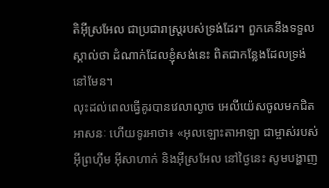តិអ៊ីស្រអែល ជាប្រជារាស្ត្ររបស់ទ្រង់ដែរ។ ពួកគេនឹងទទួលស្គាល់ថា ដំណាក់ដែលខ្ញុំសង់នេះ ពិតជាកន្លែងដែលទ្រង់នៅមែន។
លុះដល់ពេលធ្វើគូរបានវេលាល្ងាច អេលីយ៉េសចូលមកជិតអាសនៈ ហើយទូរអាថា៖ «អុលឡោះតាអាឡា ជាម្ចាស់របស់អ៊ីព្រហ៊ីម អ៊ីសាហាក់ និងអ៊ីស្រអែល នៅថ្ងៃនេះ សូមបង្ហាញ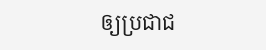ឲ្យប្រជាជ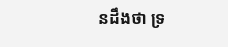នដឹងថា ទ្រ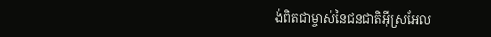ង់ពិតជាម្ចាស់នៃជនជាតិអ៊ីស្រអែល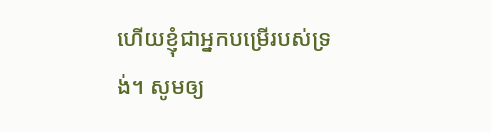ហើយខ្ញុំជាអ្នកបម្រើរបស់ទ្រង់។ សូមឲ្យ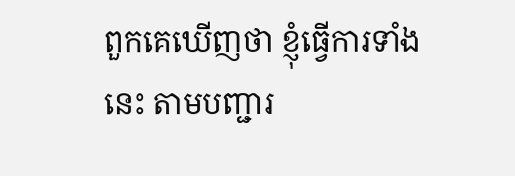ពួកគេឃើញថា ខ្ញុំធ្វើការទាំងនេះ តាមបញ្ជារ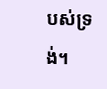បស់ទ្រង់។